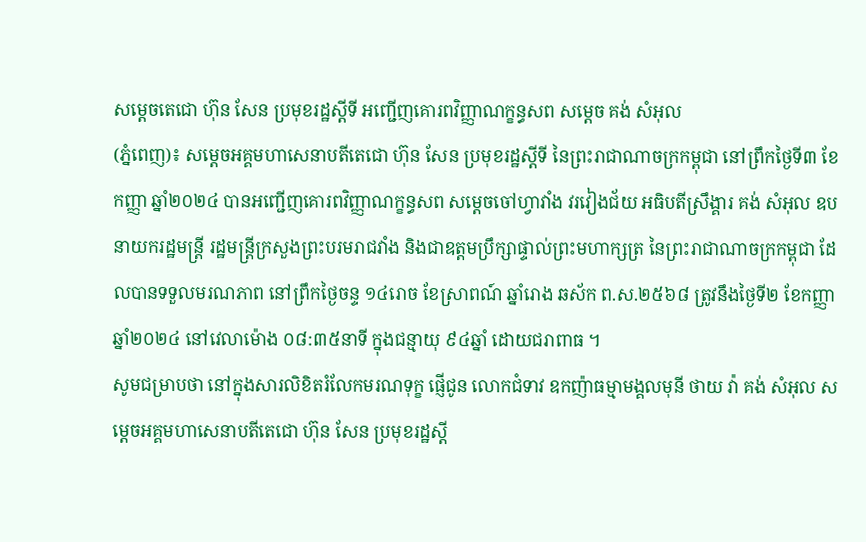សម្ដេចតេជោ ហ៊ុន សែន ប្រមុខរដ្ឋស្ដីទី អញ្ជើញគោរពវិញ្ញាណក្ខន្ធសព សម្ដេច គង់ សំអុល
(ភ្នំពេញ)៖ សម្ដេចអគ្គមហាសេនាបតីតេជោ ហ៊ុន សែន ប្រមុខរដ្ឋស្ដីទី នៃព្រះរាជាណាចក្រកម្ពុជា នៅព្រឹកថ្ងៃទី៣ ខែកញ្ញា ឆ្នាំ២០២៤ បានអញ្ជើញគោរពវិញ្ញាណក្ខន្ធសព សម្ដេចចៅហ្វាវាំង វរវៀងជ័យ អធិបតីស្រឹង្គារ គង់ សំអុល ឧបនាយករដ្ឋមន្ត្រី រដ្ឋមន្ត្រីក្រសួងព្រះបរមរាជវាំង និងជាឧត្តមប្រឹក្សាផ្ទាល់ព្រះមហាក្សត្រ នៃព្រះរាជាណាចក្រកម្ពុជា ដែលបានទទួលមរណភាព នៅព្រឹកថ្ងៃចន្ទ ១៤រោច ខែស្រាពណ៍ ឆ្នាំរោង ឆស័ក ព.ស.២៥៦៨ ត្រូវនឹងថ្ងៃទី២ ខែកញ្ញា ឆ្នាំ២០២៤ នៅវេលាម៉ោង ០៨:៣៥នាទី ក្នុងជន្មាយុ ៩៤ឆ្នាំ ដោយជរាពាធ ។
សូមជម្រាបថា នៅក្នុងសារលិខិតរំលែកមរណទុក្ខ ផ្ញើជូន លោកជំទាវ ឧកញ៉ាធម្មាមង្គលមុនី ថាយ វ៉ា គង់ សំអុល សម្តេចអគ្គមហាសេនាបតីតេជោ ហ៊ុន សែន ប្រមុខរដ្ឋស្តី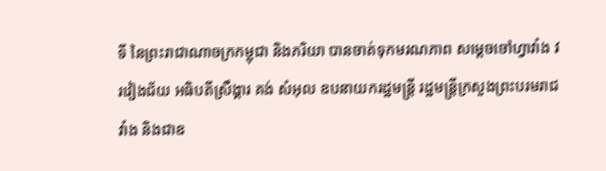ទី នៃព្រះរាជាណាចក្រកម្ពុជា និងភរិយា បានចាត់ទុកមរណភាព សម្តេចចៅហ្វាវាំង វរវៀងជ័យ អធិបតីស្រឹង្គារ គង់ សំអុល ឧបនាយករដ្ឋមន្ត្រី រដ្ឋមន្ត្រីក្រសួងព្រះបរមរាជវាំង និងជាឧ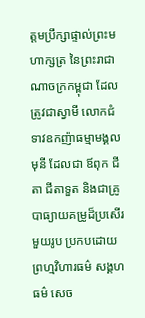ត្តមប្រឹក្សាផ្ទាល់ព្រះមហាក្សត្រ នៃព្រះរាជាណាចក្រកម្ពុជា ដែលត្រូវជាស្វាមី លោកជំទាវឧកញ៉ាធម្មាមង្គល មុនី ដែលជា ឪពុក ជីតា ជីតាទួត និងជាគ្រូបាធ្យាយគម្រូដ៏ប្រសើរមួយរូប ប្រកបដោយព្រហ្មវិហារធម៌ សង្គហធម៌ សេច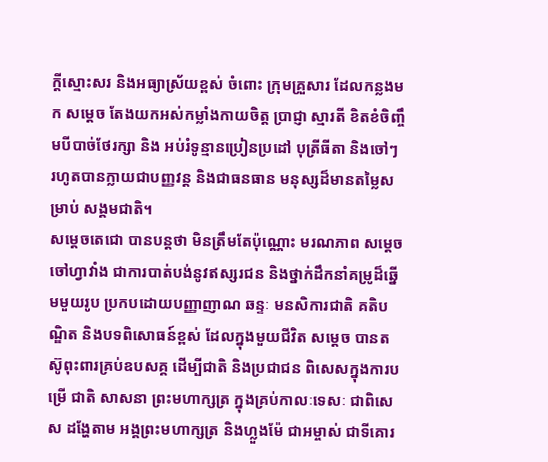ក្តីស្មោះសរ និងអធ្យាស្រ័យខ្ពស់ ចំពោះ ក្រុមគ្រួសារ ដែលកន្លងមក សម្តេច តែងយកអស់កម្លាំងកាយចិត្ត ប្រាជ្ញា ស្មារតី ខិតខំចិញ្ចឹមបីបាច់ថែរក្សា និង អប់រំទូន្មានប្រៀនប្រដៅ បុត្រីធីតា និងចៅៗ រហូតបានក្លាយជាបញ្ញវន្ត និងជាធនធាន មនុស្សដ៏មានតម្លៃសម្រាប់ សង្គមជាតិ។
សម្ដេចតេជោ បានបន្តថា មិនត្រឹមតែប៉ុណ្ណោះ មរណភាព សម្តេចចៅហ្វាវាំង ជាការបាត់បង់នូវឥស្សរជន និងថ្នាក់ដឹកនាំគម្រូដ៏ឆ្នើមមួយរូប ប្រកបដោយបញ្ញាញាណ ឆន្ទៈ មនសិការជាតិ គតិបណ្ឌិត និងបទពិសោធន៍ខ្ពស់ ដែលក្នុងមួយជីវិត សម្តេច បានតស៊ូពុះពារគ្រប់ឧបសគ្គ ដើម្បីជាតិ និងប្រជាជន ពិសេសក្នុងការបម្រើ ជាតិ សាសនា ព្រះមហាក្សត្រ ក្នុងគ្រប់កាលៈទេសៈ ជាពិសេស ដង្ហែតាម អង្គព្រះមហាក្សត្រ និងហ្លួងម៉ែ ជាអម្ចាស់ ជាទីគោរ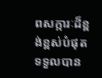ពសក្ការៈដ៏ខ្ពង់ខ្ពស់បំផុត ទទួលបាន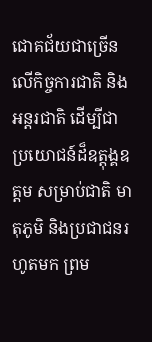ជោគជ័យជាច្រើន លើកិច្ចការជាតិ និងអន្តរជាតិ ដើម្បីជាប្រយោជន៍ដ៏ឧត្តុង្គឧត្តម សម្រាប់ជាតិ មាតុភូមិ និងប្រជាជនរហូតមក ព្រម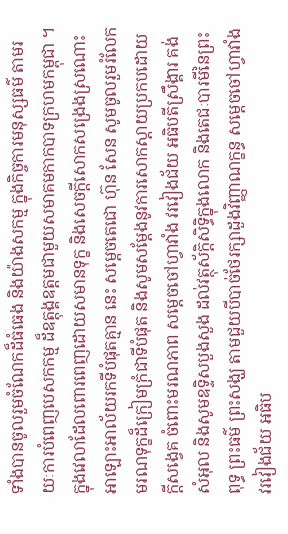ទាំងបានចូលរួមចំណែកដ៏ធំធេង និងយ៉ាងសកម្ម ក្នុងកិច្ចការមនុស្សធម៌ តាមរយៈការបំពេញបេសកកម្ម ដ៏ឧត្តុង្គឧត្តមជាមួយសមាគមកាកបាទក្រហមកម្ពុជា ។
ក្នុងវេលាដែលពោរពេញដោយសមានទុក្ខ និងសេចក្តីសោកសង្រេងស្រណោះអាឡោះអាល័យរកទីបំផុតគ្មាន នេះ សម្ដេចតេជោ ហ៊ុន សែន សូមចូលរួមរំលែកមរណទុក្ខដ៏ក្រៀមក្រំជាទីបំផុត និងសូមសម្តែងនូវការសោកស្តាយប្រកបដោយក្តីសង្វេគ ចំពោះមរណភាព សម្តេចចៅហ្វាវាំង វរវៀងជ័យ អធិបតីស្រឹង្គារ គង់ សំអុល និងសូមឧទ្ទិសបួងសួង ដល់វត្ថុស័ក្តិសិទ្ធិក្នុងលោក និងតេជៈបារមីនៃព្រះពុទ្ធ ព្រះធម៌ ព្រះសង្ឃ តាមជួយបីបាច់ថែរក្សាដួងវិញ្ញាណក្ខន្ធ សម្តេចចៅហ្វាវាំង វរវៀងជ័យ អធិប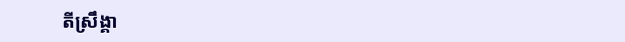តីស្រឹង្គា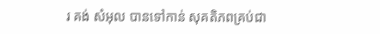រ គង់ សំអុល បានទៅកាន់ សុគតិភពគ្រប់ជា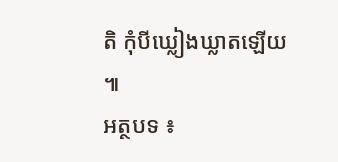តិ កុំបីឃ្លៀងឃ្លាតឡើយ ៕
អត្ថបទ ៖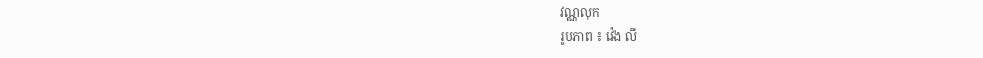វណ្ណលុក
រូបភាព ៖ វ៉េង លី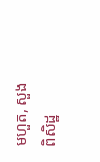មហួត, សួង ពិសិដ្ឋ